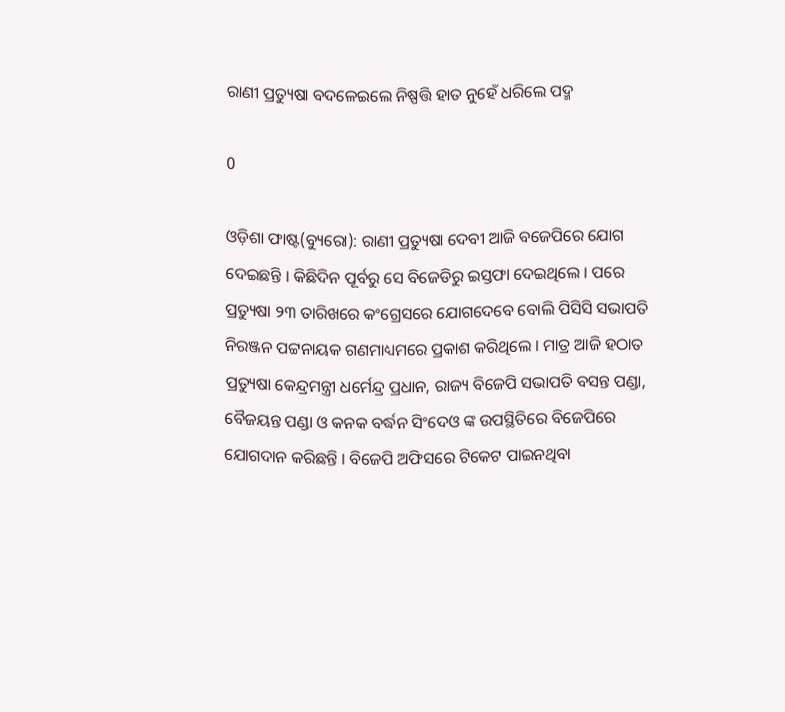ରାଣୀ ପ୍ରତ୍ୟୁଷା ବଦଳେଇଲେ ନିଷ୍ପତ୍ତି ହାତ ନୁହେଁ ଧରିଲେ ପଦ୍ମ

0

ଓଡ଼ିଶା ଫାଷ୍ଟ(ବ୍ୟୁରୋ): ରାଣୀ ପ୍ରତ୍ୟୁଷା ଦେବୀ ଆଜି ବଜେପିରେ ଯୋଗ ଦେଇଛନ୍ତି । କିଛିଦିନ ପୂର୍ବରୁ ସେ ବିଜେଡିରୁ ଇସ୍ତଫା ଦେଇଥିଲେ । ପରେ ପ୍ରତ୍ୟୁଷା ୨୩ ତାରିଖରେ କଂଗ୍ରେସରେ ଯୋଗଦେବେ ବୋଲି ପିସିସି ସଭାପତି ନିରଞ୍ଜନ ପଟ୍ଟନାୟକ ଗଣମାଧ୍ୟମରେ ପ୍ରକାଶ କରିଥିଲେ । ମାତ୍ର ଆଜି ହଠାତ ପ୍ରତ୍ୟୁଷା କେନ୍ଦ୍ରମନ୍ତ୍ରୀ ଧର୍ମେନ୍ଦ୍ର ପ୍ରଧାନ, ରାଜ୍ୟ ବିଜେପି ସଭାପତି ବସନ୍ତ ପଣ୍ଡା, ବୈଜୟନ୍ତ ପଣ୍ଡା ଓ କନକ ବର୍ଦ୍ଧନ ସିଂଦେଓ ଙ୍କ ଉପସ୍ଥିତିରେ ବିଜେପିରେ ଯୋଗଦାନ କରିଛନ୍ତି । ବିଜେପି ଅଫିସରେ ଟିକେଟ ପାଇନଥିବା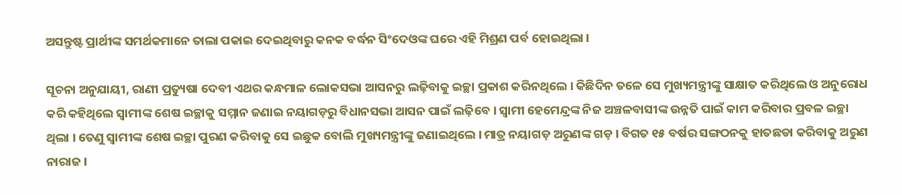ଅସନ୍ତୁଷ୍ଟ ପ୍ରାର୍ଥୀଙ୍କ ସମର୍ଥକମାନେ ତାଲା ପକାଇ ଦେଇଥିବାରୁ କନକ ବର୍ଦ୍ଧନ ସିଂଦେଓଙ୍କ ଘରେ ଏହି ମିଶ୍ରଣ ପର୍ବ ହୋଇଥିଲା ।

ସୂଚନା ଅନୁଯାୟୀ, ରାଣୀ ପ୍ରତ୍ୟୁଷା ଦେବୀ ଏଥର କନ୍ଧମାଳ ଲୋକସଭା ଆସନରୁ ଲଢ଼ିବାକୁ ଇଚ୍ଛା ପ୍ରକାଶ କରିନଥିଲେ । କିଛିଦିନ ତଳେ ସେ ମୁଖ୍ୟମନ୍ତ୍ରୀଙ୍କୁ ସାକ୍ଷାତ କରିଥିଲେ ଓ ଅନୁରୋଧ କରି କହିଥିଲେ ସ୍ୱାମୀଙ୍କ ଶେଷ ଇଚ୍ଛାକୁ ସମ୍ମାନ ଜଣାଇ ନୟାଗଡ଼ରୁ ବିଧାନସଭା ଆସନ ପାଇଁ ଲଢ଼ିବେ । ସ୍ୱାମୀ ହେମେନ୍ଦ୍ରଙ୍କ ନିଜ ଅଞ୍ଚଳବାସୀଙ୍କ ଉନ୍ନତି ପାଇଁ କାମ କରିବାର ପ୍ରବଳ ଇଚ୍ଛା ଥିଲା । ତେଣୁ ସ୍ୱାମୀଙ୍କ ଶେଷ ଇଚ୍ଛା ପୁରଣ କରିବାକୁ ସେ ଇଛୁକ ବୋଲି ମୁଖ୍ୟମନ୍ତ୍ରୀଙ୍କୁ ଜଣାଇଥିଲେ । ମାତ୍ର ନୟାଗଡ଼ ଅରୁଣଙ୍କ ଗଡ଼ । ବିଗତ ୧୫ ବର୍ଷର ସଙ୍ଗଠନକୁ ହାତଛଡା କରିବାକୁ ଅରୁଣ ନାରାଜ ।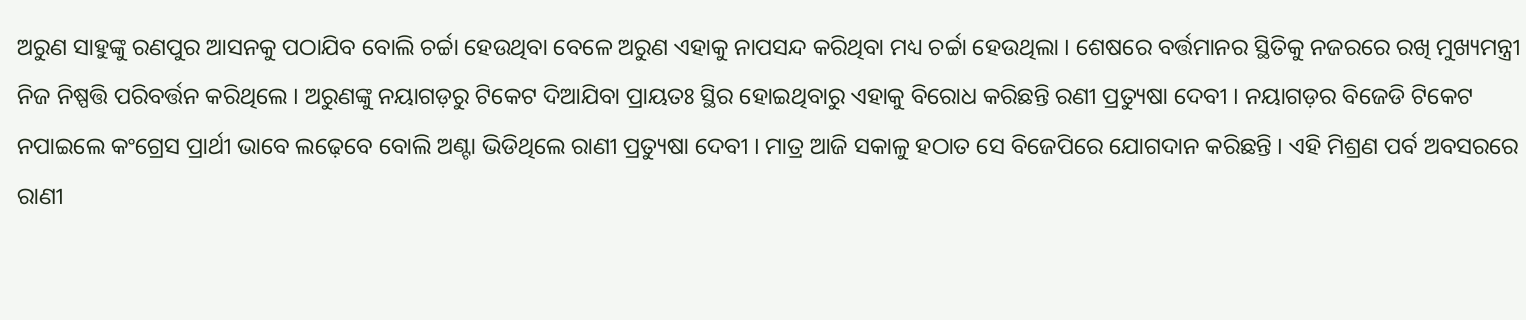ଅରୁଣ ସାହୁଙ୍କୁ ରଣପୁର ଆସନକୁ ପଠାଯିବ ବୋଲି ଚର୍ଚ୍ଚା ହେଉଥିବା ବେଳେ ଅରୁଣ ଏହାକୁ ନାପସନ୍ଦ କରିଥିବା ମଧ୍ୟ ଚର୍ଚ୍ଚା ହେଉଥିଲା । ଶେଷରେ ବର୍ତ୍ତମାନର ସ୍ଥିତିକୁ ନଜରରେ ରଖି ମୁଖ୍ୟମନ୍ତ୍ରୀ ନିଜ ନିଷ୍ପତ୍ତି ପରିବର୍ତ୍ତନ କରିଥିଲେ । ଅରୁଣଙ୍କୁ ନୟାଗଡ଼ରୁ ଟିକେଟ ଦିଆଯିବା ପ୍ରାୟତଃ ସ୍ଥିର ହୋଇଥିବାରୁ ଏହାକୁ ବିରୋଧ କରିଛନ୍ତି ରଣୀ ପ୍ରତ୍ୟୁଷା ଦେବୀ । ନୟାଗଡ଼ର ବିଜେଡି ଟିକେଟ ନପାଇଲେ କଂଗ୍ରେସ ପ୍ରାର୍ଥୀ ଭାବେ ଲଢ଼େବେ ବୋଲି ଅଣ୍ଟା ଭିଡିଥିଲେ ରାଣୀ ପ୍ରତ୍ୟୁଷା ଦେବୀ । ମାତ୍ର ଆଜି ସକାଳୁ ହଠାତ ସେ ବିଜେପିରେ ଯୋଗଦାନ କରିଛନ୍ତି । ଏହି ମିଶ୍ରଣ ପର୍ବ ଅବସରରେ ରାଣୀ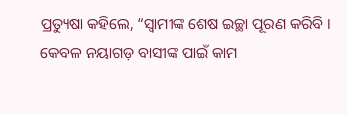ପ୍ରତ୍ୟୁଷା କହିଲେ, “ସ୍ୱାମୀଙ୍କ ଶେଷ ଇଚ୍ଛା ପୂରଣ କରିବି । କେବଳ ନୟାଗଡ଼ ବାସୀଙ୍କ ପାଇଁ କାମ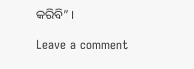କରିବି” ।

Leave a comment